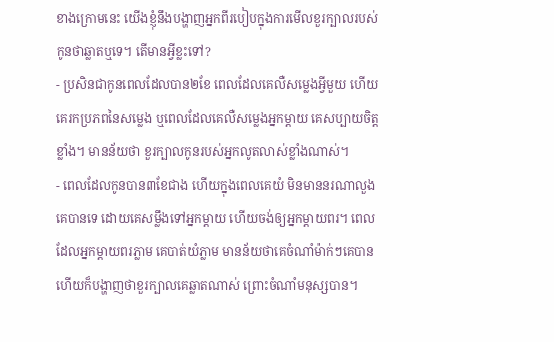ខាងក្រោមនេះ យើងខ្ញុំនឹងបង្ហាញអ្នកពីរបៀបក្នុងការមើលខួរក្បាលរបស់កូនថាឆ្លាតឬទេ។ តើមានអ្វីខ្លះទៅ?
- ប្រសិនជាកូនពេលដែលបាន២ខែ ពេលដែលគេលឺសម្លេងអ្វីមួយ ហើយគេរកប្រភពនៃសម្លេង ឬពេលដែលគេលឺសម្លេងអ្នកម្តាយ គេសប្បាយចិត្តខ្លាំង។ មានន័យថា ខួរក្បាលកូនរបស់អ្នកលូតលាស់ខ្លាំងណាស់។
- ពេលដែលកូនបាន៣ខែជាង ហើយក្នុងពេលគេយំ មិនមាននរណាលួងគេបានទេ ដោយគេសម្លឹងទៅអ្នកម្តាយ ហើយចង់ឲ្យអ្នកម្តាយពរ។ ពេលដែលអ្នកម្តាយពរភ្លាម គេបាត់យំភ្លាម មានន័យថាគេចំណាំម៉ាក់ៗគេបាន ហើយក៏បង្ហាញថាខួរក្បាលគេឆ្លាតណាស់ ព្រោះចំណាំមនុស្សបាន។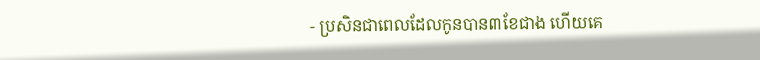- ប្រសិនជាពេលដែលកូនបាន៣ខែជាង ហើយគេ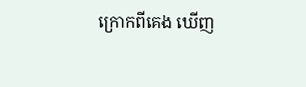ក្រោកពីគេង ឃើញ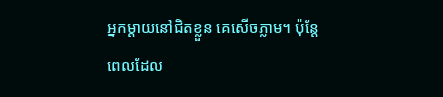អ្នកម្តាយនៅជិតខ្លួន គេសើចភ្លាម។ ប៉ុន្តែពេលដែល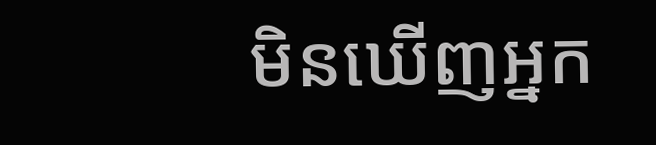មិនឃើញអ្នក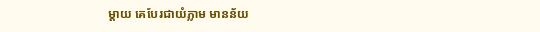ម្តាយ គេបែរជាយំភ្លាម មានន័យ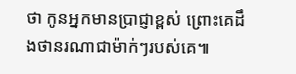ថា កូនអ្នកមានប្រាជ្ញាខ្ពស់ ព្រោះគេដឹងថានរណាជាម៉ាក់ៗរបស់គេ៕